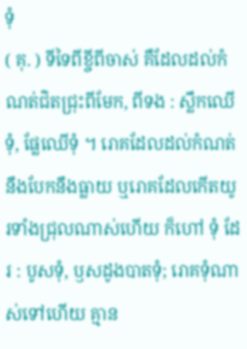ទុំ
( គុ. ) ទីទៃពីខ្ចីពីចាស់ គឺដែលដល់កំណត់ជិតជ្រុះពីមែក, ពីទង : ស្លឹកឈើទុំ, ផ្លែឈើទុំ ។ រោគដែលដល់កំណត់នឹងបែកនឹងធ្លាយ ឬរោគដែលកើតយូរទាំងជ្រុលណាស់ហើយ ក៏ហៅ ទុំ ដែរ : បូសទុំ, ឫសដូងបាតទុំ; រោគទុំណាស់ទៅហើយ គ្មាន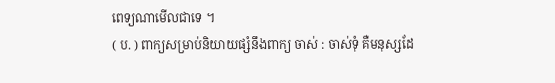ពេទ្យណាមើលជាទេ ។
( ប. ) ពាក្យសម្រាប់និយាយផ្សំនឹងពាក្យ ចាស់ : ចាស់ទុំ គឺមនុស្សដែ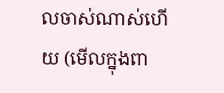លចាស់ណាស់ហើយ (មើលក្នុងពា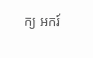ក្យ អករ៍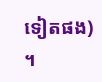ទៀតផង) ។